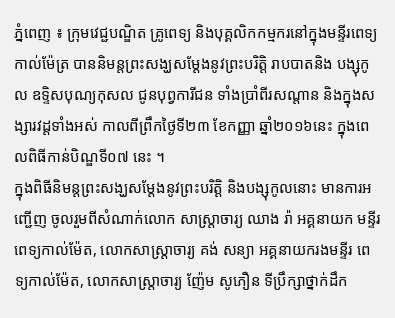ភ្នំពេញ ៖ ក្រុមវេជ្ជបណ្ឌិត គ្រូពេទ្យ និងបុគ្គលិកកម្មករនៅក្នុងមន្ទីរពេទ្យកាល់ម៉ែត្រ បាននិមន្តព្រះសង្ឃសម្ដែងនូវព្រះបរិត្តិ រាបបាតនិង បង្សុកូល ឧទ្ទិសបុណ្យកុសល ជូនបុព្វការីជន ទាំងប្រាំពីរសណ្ដាន និងក្នុងសង្សារវដ្ដទាំងអស់ កាលពីព្រឹកថ្ងៃទី២៣ ខែកញ្ញា ឆ្នាំ២០១៦នេះ ក្នុងពេលពិធីកាន់បិណ្ឌទី០៧ នេះ ។
ក្នុងពិធីនិមន្តព្រះសង្ឃសម្ដែងនូវព្រះបរិត្តិ និងបង្សុកូលនោះ មានការអញ្ជើញ ចូលរួមពីសំណាក់លោក សាស្ត្រាចារ្យ ឈាង រ៉ា អគ្គនាយក មន្ទីរពេទ្យកាល់ម៉ែត, លោកសាស្ត្រាចារ្យ គង់ សន្យា អគ្គនាយករងមន្ទីរ ពេទ្យកាល់ម៉ែត, លោកសាស្ត្រាចារ្យ ញ៉ែម សូភឿន ទីប្រឹក្សាថ្នាក់ដឹក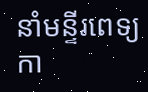នាំមន្ទីរពេទ្យកា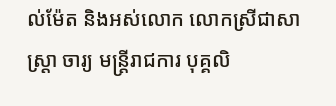ល់ម៉ែត និងអស់លោក លោកស្រីជាសា ស្ត្រា ចារ្យ មន្ត្រីរាជការ បុគ្គលិ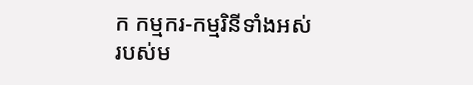ក កម្មករ-កម្មរិនីទាំងអស់របស់ម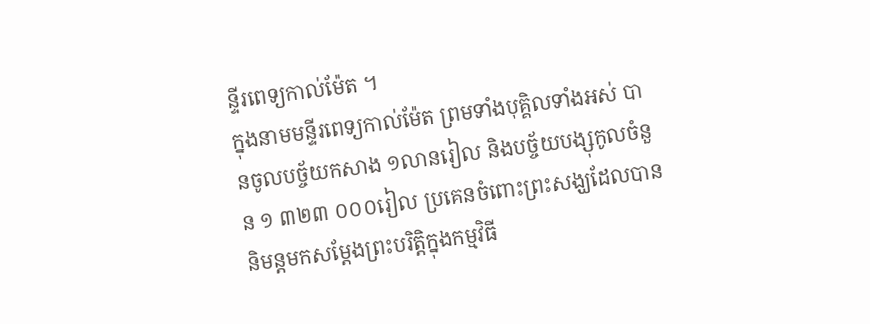ន្ទីរពេទ្យកាល់ម៉ែត ។
ក្នុងនាមមន្ទីរពេទ្យកាល់ម៉ែត ព្រមទាំងបុគ្គិលទាំងអស់ បានចូលបច្ច័យកសាង ១លានរៀល និងបច្ច័យបង្សុកូលចំនួន ១ ៣២៣ ០០០រៀល ប្រគេនចំពោះព្រះសង្ឃដែលបាននិមន្តមកសម្ដែងព្រះបរិត្តិក្នុងកម្មវិធី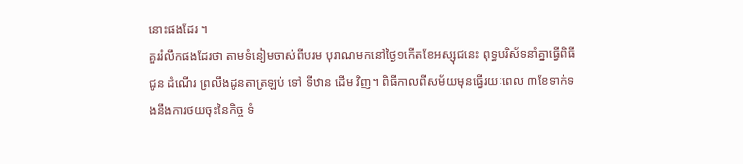នោះផងដែរ ។
គួររំលឹកផងដែរថា តាមទំនៀមចាស់ពីបរម បុរាណមកនៅថ្ងៃ១កើតខែអស្សុជនេះ ពុទ្ធបរិស័ទនាំគ្នាធ្វើពិធី ជូន ដំណើរ ព្រលឹងដូនតាត្រឡប់ ទៅ ទីឋាន ដើម វិញ។ ពិធីកាលពីសម័យមុនធ្វើរយៈពេល ៣ខែទាក់ទងនឹងការថយចុះនៃកិច្ច ទំ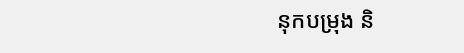នុកបម្រុង និ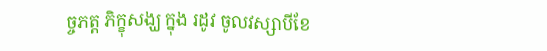ច្ចភត្ត ភិក្ខុសង្ឃ ក្នុង រដូវ ចូលវស្សាបីខែ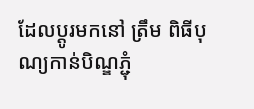ដែលប្ដូរមកនៅ ត្រឹម ពិធីបុណ្យកាន់បិណ្ឌភ្ជុំ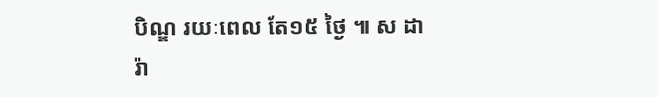បិណ្ឌ រយៈពេល តែ១៥ ថ្ងៃ ៕ ស ដារ៉ា